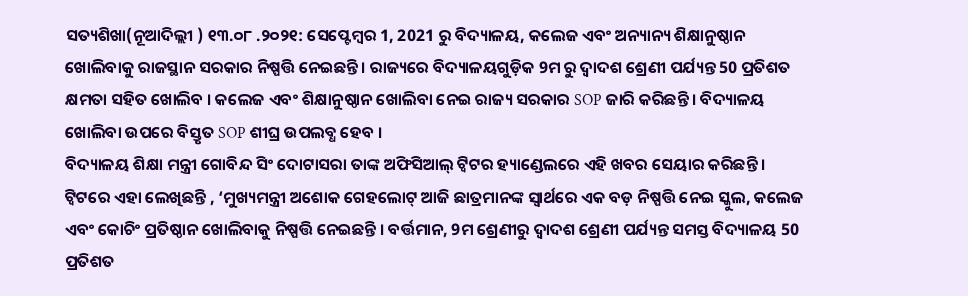ସତ୍ୟଶିଖା(ନୂଆଦିଲ୍ଲୀ ) ୧୩.୦୮ .୨୦୨୧: ସେପ୍ଟେମ୍ବର 1, 2021 ରୁ ବିଦ୍ୟାଳୟ, କଲେଜ ଏବଂ ଅନ୍ୟାନ୍ୟ ଶିକ୍ଷାନୁଷ୍ଠାନ ଖୋଲିବାକୁ ରାଜସ୍ଥାନ ସରକାର ନିଷ୍ପତ୍ତି ନେଇଛନ୍ତି । ରାଜ୍ୟରେ ବିଦ୍ୟାଳୟଗୁଡ଼ିକ 9ମ ରୁ ଦ୍ୱାଦଶ ଶ୍ରେଣୀ ପର୍ଯ୍ୟନ୍ତ 50 ପ୍ରତିଶତ କ୍ଷମତା ସହିତ ଖୋଲିବ । କଲେଜ ଏବଂ ଶିକ୍ଷାନୁଷ୍ଠାନ ଖୋଲିବା ନେଇ ରାଜ୍ୟ ସରକାର SOP ଜାରି କରିଛନ୍ତି । ବିଦ୍ୟାଳୟ ଖୋଲିବା ଉପରେ ବିସ୍ତୃତ SOP ଶୀଘ୍ର ଉପଲବ୍ଧ ହେବ ।
ବିଦ୍ୟାଳୟ ଶିକ୍ଷା ମନ୍ତ୍ରୀ ଗୋବିନ୍ଦ ସିଂ ଦୋଟାସରା ତାଙ୍କ ଅଫିସିଆଲ୍ ଟ୍ୱିଟର ହ୍ୟାଣ୍ଡେଲରେ ଏହି ଖବର ସେୟାର କରିଛନ୍ତି । ଟ୍ୱିଟରେ ଏହା ଲେଖିଛନ୍ତି , ‘ମୁଖ୍ୟମନ୍ତ୍ରୀ ଅଶୋକ ଗେହଲୋଟ୍ ଆଜି ଛାତ୍ରମାନଙ୍କ ସ୍ୱାର୍ଥରେ ଏକ ବଡ଼ ନିଷ୍ପତ୍ତି ନେଇ ସ୍କୁଲ, କଲେଜ ଏବଂ କୋଚିଂ ପ୍ରତିଷ୍ଠାନ ଖୋଲିବାକୁ ନିଷ୍ପତ୍ତି ନେଇଛନ୍ତି । ବର୍ତ୍ତମାନ, 9ମ ଶ୍ରେଣୀରୁ ଦ୍ୱାଦଶ ଶ୍ରେଣୀ ପର୍ଯ୍ୟନ୍ତ ସମସ୍ତ ବିଦ୍ୟାଳୟ 50 ପ୍ରତିଶତ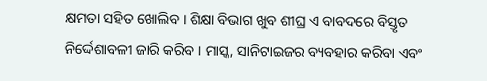କ୍ଷମତା ସହିତ ଖୋଲିବ । ଶିକ୍ଷା ବିଭାଗ ଖୁବ ଶୀଘ୍ର ଏ ବାବଦରେ ବିସ୍ତୃତ ନିର୍ଦ୍ଦେଶାବଳୀ ଜାରି କରିବ । ମାସ୍କ, ସାନିଟାଇଜର ବ୍ୟବହାର କରିବା ଏବଂ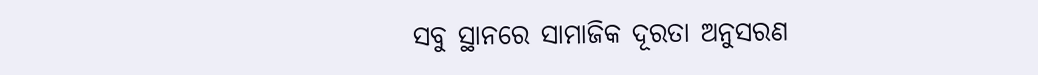ସବୁ ସ୍ଥାନରେ ସାମାଜିକ ଦୂରତା ଅନୁସରଣ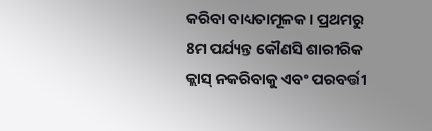କରିବା ବାଧ୍ୟତାମୂଳକ । ପ୍ରଥମରୁ 8ମ ପର୍ଯ୍ୟନ୍ତ କୌଣସି ଶାରୀରିକ କ୍ଲାସ୍ ନକରିବାକୁ ଏବଂ ପରବର୍ତ୍ତୀ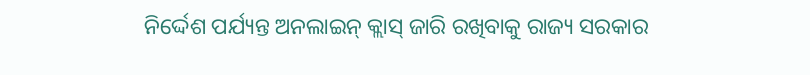ନିର୍ଦ୍ଦେଶ ପର୍ଯ୍ୟନ୍ତ ଅନଲାଇନ୍ କ୍ଲାସ୍ ଜାରି ରଖିବାକୁ ରାଜ୍ୟ ସରକାର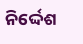ନିର୍ଦ୍ଦେଶ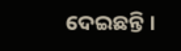ଦେଇଛନ୍ତି ।